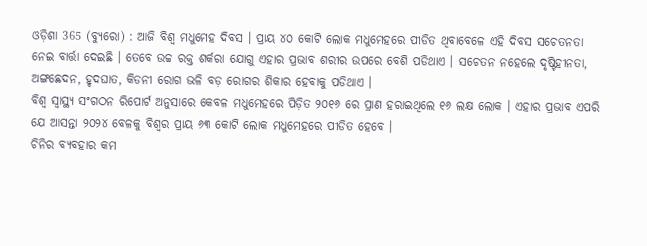ଓଡ଼ିଶା 365 (ବ୍ୟୁରୋ) : ଆଜି ବିଶ୍ୱ ମଧୁମେହ ଦିବସ । ପ୍ରାୟ ୪୦ କୋଟି ଲୋକ ମଧୁମେହରେ ପୀଡିତ ଥିବାବେଳେ ଏହି ଦିବସ ସଚେତନତା ନେଇ ବାର୍ତ୍ତା ଦେଇଛି । ତେବେ ଉଚ୍ଚ ରକ୍ତ ଶର୍କରା ଯୋଗୁ ଏହାର ପ୍ରଭାବ ଶରୀର ଉପରେ ବେଶି ପଡିଥାଏ । ସଚେତନ ନହେଲେ ଦୃଷ୍ଟିହୀନତା, ଅଙ୍ଗଛେଦନ, ହୃଦଘାତ, କିଡନୀ ରୋଗ ଭଳି ବଡ଼ ରୋଗର ଶିକାର ହେବାକୁ ପଡିଥାଏ ।
ବିଶ୍ୱ ସ୍ୱାସ୍ଥ୍ୟ ସଂଗଠନ ରିପୋର୍ଟ ଅନୁସାରେ କେବଳ ମଧୁମେହରେ ପିଡ଼ିତ ୨୦୧୬ ରେ ପ୍ରାଣ ହରାଇଥିଲେ ୧୬ ଲକ୍ଷ ଲୋକ । ଏହାର ପ୍ରଭାବ ଏପରି ଯେ ଆସନ୍ତା ୨୦୨୪ ବେଳକୁ ବିଶ୍ୱର ପ୍ରାୟ ୬୩ କୋଟି ଲୋକ ମଧୁମେହରେ ପୀଡିତ ହେବେ ।
ଚିନିର ବ୍ୟବହାର କମ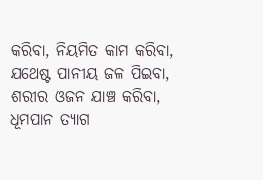କରିବା, ନିୟମିତ କାମ କରିବା, ଯଥେଷ୍ଟ ପାନୀୟ ଜଳ ପିଇବା, ଶରୀର ଓଜନ ଯାଞ୍ଚ କରିବା, ଧୂମପାନ ତ୍ୟାଗ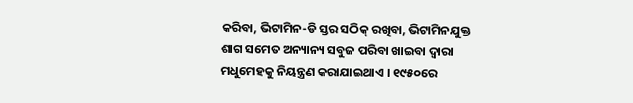କରିବା, ଭିଟାମିନ-ଡି ସ୍ତର ସଠିକ୍ ରଖିବା, ଭିଟାମିନଯୁକ୍ତ ଶାଗ ସମେତ ଅନ୍ୟାନ୍ୟ ସବୁଜ ପରିବା ଖାଇବା ଦ୍ୱାରା ମଧୁମେହକୁ ନିୟନ୍ତ୍ରଣ କରାଯାଇଥାଏ । ୧୯୫୦ରେ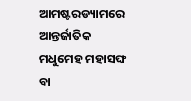ଆମଷ୍ଟରଡ୍ୟାମରେ ଆନ୍ତର୍ଜାତିକ ମଧୁମେହ ମହାସଙ୍ଘ ବା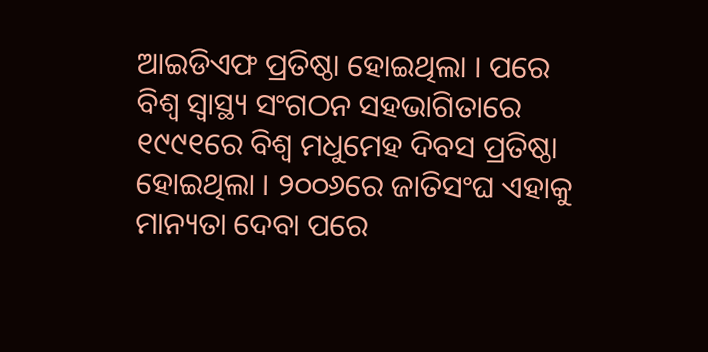ଆଇଡିଏଫ ପ୍ରତିଷ୍ଠା ହୋଇଥିଲା । ପରେ ବିଶ୍ବ ସ୍ବାସ୍ଥ୍ୟ ସଂଗଠନ ସହଭାଗିତାରେ ୧୯୯୧ରେ ବିଶ୍ବ ମଧୁମେହ ଦିବସ ପ୍ରତିଷ୍ଠା ହୋଇଥିଲା । ୨୦୦୬ରେ ଜାତିସଂଘ ଏହାକୁ ମାନ୍ୟତା ଦେବା ପରେ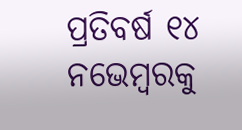ପ୍ରତିବର୍ଷ ୧୪ ନଭେମ୍ବରକୁ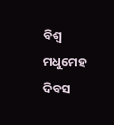ବିଶ୍ବ ମଧୁମେହ ଦିବସ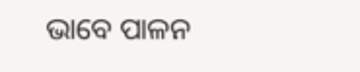ଭାବେ ପାଳନ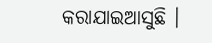କରାଯାଇଆସୁଛି ।